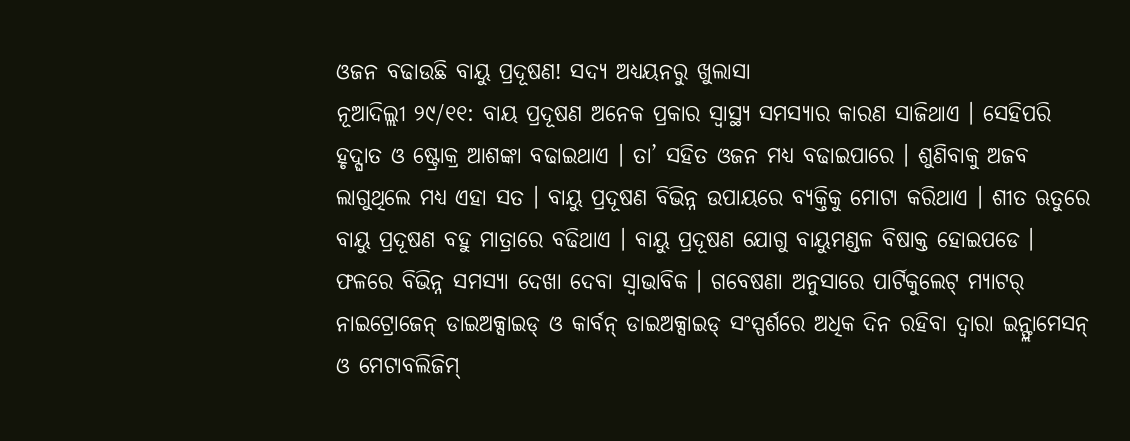ଓଜନ ବଢାଉଛି ବାୟୁ ପ୍ରଦୂଷଣ! ସଦ୍ୟ ଅଧ୍ୟୟନରୁ ଖୁଲାସା
ନୂଆଦିଲ୍ଲୀ ୨୯/୧୧: ବାୟ ପ୍ରଦୂଷଣ ଅନେକ ପ୍ରକାର ସ୍ୱାସ୍ଥ୍ୟ ସମସ୍ୟାର କାରଣ ସାଜିଥାଏ । ସେହିପରି ହୃଦ୍ଘାତ ଓ ଷ୍ଟ୍ରୋକ୍ର ଆଶଙ୍କା ବଢାଇଥାଏ । ତା’ ସହିତ ଓଜନ ମଧ୍ୟ ବଢାଇପାରେ । ଶୁଣିବାକୁ ଅଜବ ଲାଗୁଥିଲେ ମଧ୍ୟ ଏହା ସତ । ବାୟୁ ପ୍ରଦୂଷଣ ବିଭିନ୍ନ ଉପାୟରେ ବ୍ୟକ୍ତିକୁ ମୋଟା କରିଥାଏ । ଶୀତ ଋତୁରେ ବାୟୁ ପ୍ରଦୂଷଣ ବହୁ ମାତ୍ରାରେ ବଢିଥାଏ । ବାୟୁ ପ୍ରଦୂଷଣ ଯୋଗୁ ବାୟୁମଣ୍ଡଳ ବିଷାକ୍ତ ହୋଇପଡେ । ଫଳରେ ବିଭିନ୍ନ ସମସ୍ୟା ଦେଖା ଦେବା ସ୍ୱାଭାବିକ । ଗବେଷଣା ଅନୁସାରେ ପାର୍ଟିକୁଲେଟ୍ ମ୍ୟାଟର୍ ନାଇଟ୍ରୋଜେନ୍ ଡାଇଅକ୍ସାଇଡ୍ ଓ କାର୍ବନ୍ ଡାଇଅକ୍ସାଇଡ୍ ସଂସ୍ପର୍ଶରେ ଅଧିକ ଦିନ ରହିବା ଦ୍ୱାରା ଇନ୍ଫ୍ଲାମେସନ୍ ଓ ମେଟାବଲିଜିମ୍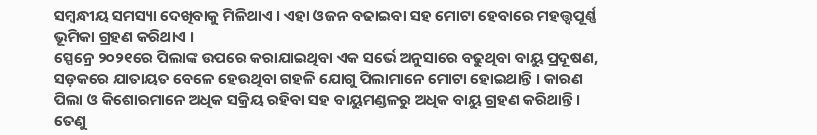ସମ୍ବନ୍ଧୀୟ ସମସ୍ୟା ଦେଖିବାକୁ ମିଳିଥାଏ । ଏହା ଓଜନ ବଢାଇବା ସହ ମୋଟା ହେବାରେ ମହତ୍ତ୍ୱପୂର୍ଣ୍ଣ ଭୂମିକା ଗ୍ରହଣ କରିଥାଏ ।
ସ୍ପେନ୍ରେ ୨୦୨୧ରେ ପିଲାଙ୍କ ଉପରେ କରାଯାଇଥିବା ଏକ ସର୍ଭେ ଅନୁସାରେ ବଢୁଥିବା ବାୟୁ ପ୍ରଦୂଷଣ, ସଡ଼କରେ ଯାତାୟତ ବେଳେ ହେଉଥିବା ଗହଳି ଯୋଗୁ ପିଲାମାନେ ମୋଟା ହୋଇଥାନ୍ତି । କାରଣ ପିଲା ଓ କିଶୋରମାନେ ଅଧିକ ସକ୍ରିୟ ରହିବା ସହ ବାୟୁମଣ୍ଡଳରୁ ଅଧିକ ବାୟୁ ଗ୍ରହଣ କରିଥାନ୍ତି । ତେଣୁ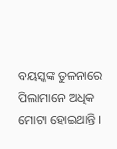ବୟସ୍କଙ୍କ ତୁଳନାରେ ପିଲାମାନେ ଅଧିକ ମୋଟା ହୋଇଥାନ୍ତି ।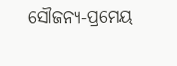ସୌଜନ୍ୟ-ପ୍ରମେୟ